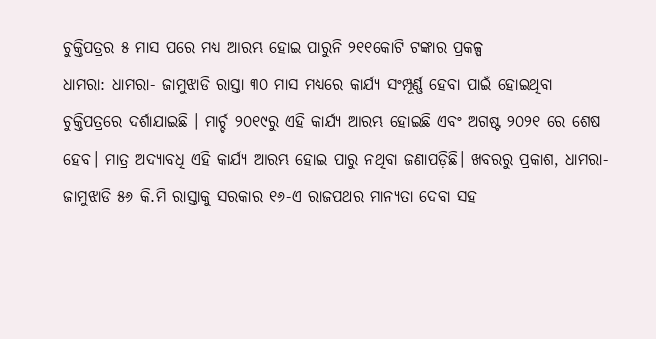ଚୁକ୍ତିପତ୍ରର ୫ ମାସ ପରେ ମଧ୍ୟ ଆରମ୍ଭ ହୋଇ ପାରୁନି ୨୧୧କୋଟି ଟଙ୍କାର ପ୍ରକଳ୍ପ
ଧାମରା: ଧାମରା- ଜାମୁଝାଡି ରାସ୍ତା ୩୦ ମାସ ମଧ୍ୟରେ କାର୍ଯ୍ୟ ସଂମ୍ପୂର୍ଣ୍ଣ ହେବା ପାଇଁ ହୋଇଥିବା ଚୁକ୍ତିପତ୍ରରେ ଦର୍ଶାଯାଇଛି । ମାର୍ଚ୍ଚ ୨୦୧୯ରୁ ଏହି କାର୍ଯ୍ୟ ଆରମ୍ଭ ହୋଇଛି ଏବଂ ଅଗଷ୍ଟ ୨୦୨୧ ରେ ଶେଷ ହେବ। ମାତ୍ର ଅଦ୍ୟାବଧି ଏହି କାର୍ଯ୍ୟ ଆରମ୍ଭ ହୋଇ ପାରୁ ନଥିବା ଜଣାପଡ଼ିଛି। ଖବରରୁ ପ୍ରକାଶ, ଧାମରା- ଜାମୁଝାଡି ୫୬ କି.ମି ରାସ୍ତାକୁ ସରକାର ୧୬-ଏ ରାଜପଥର ମାନ୍ୟତା ଦେବା ସହ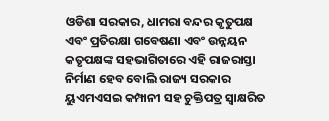ଓଡିଶା ସରକାର, ଧାମରା ବନ୍ଦର କୃତୁପକ୍ଷ ଏବଂ ପ୍ରତିରକ୍ଷା ଗବେଷଣା ଏବଂ ଉନ୍ନୟନ କତୃପକ୍ଷଙ୍କ ସହଭାଗିତାରେ ଏହି ରାଜରାସ୍ତା ନିର୍ମାଣ ହେବ ବୋଲି ରାଜ୍ୟ ସରକାର ୟୁଏମଏସଇ କମ୍ପାନୀ ସହ ଚୁକ୍ତିପତ୍ର ସ୍ୱାକ୍ଷରିତ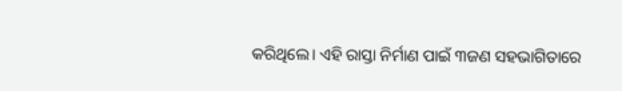କରିଥିଲେ। ଏହି ରାସ୍ତା ନିର୍ମାଣ ପାଇଁ ୩ଜଣ ସହଭାଗିତାରେ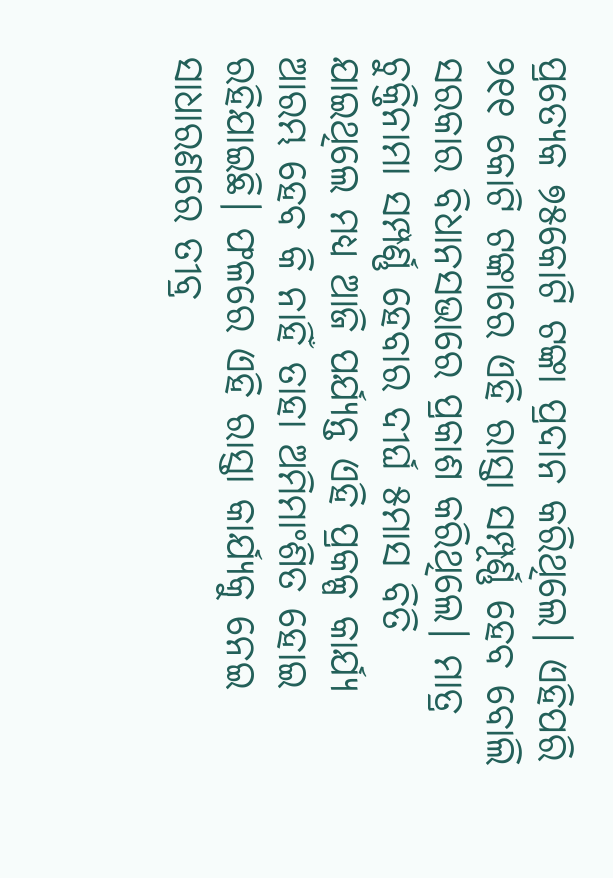ପ୍ରତ୍ୟେକ ୭୫କୋଟି ଟଙ୍କା ପ୍ରଦାନ କରିଥିଲେ। ଏହିପରି ୨୧୧ କୋଟି ଟଙ୍କାରେ ଏହି ରାସ୍ତା ସମ୍ପୂର୍ଣ୍ଣ ହେବ ବୋଲି ସରକାର ବିଧାନସଭାରେ ପ୍ରକାଶ କରିଥିଲେ। ମାତ୍ର ଚୁକ୍ତିନାମା ସମ୍ପର୍ଣ୍ଣ ହେବାର ଦୀର୍ଘ ୫ମାସ ବିତି ଯାଇଥିଲେ ମଧ୍ୟ ଆଜି ପର୍ଯ୍ୟନ୍ତ ଏହି ପ୍ରକଳ୍ପ କାର୍ଯ୍ୟ ଆରମ୍ଭ ହେବ କି ନାହିଁ ତାହା ଅମିମାଂଶିତ ହୋଇ ରହିଯାଇଛି। ଫଳରେ ଏହି ରାସ୍ତା କାର୍ଯ୍ୟକୁ ନେଇ ସାଧାରଣରେ ତୀବ୍ର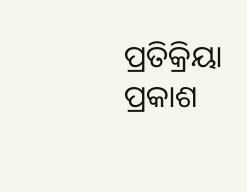ପ୍ରତିକ୍ରିୟା ପ୍ରକାଶ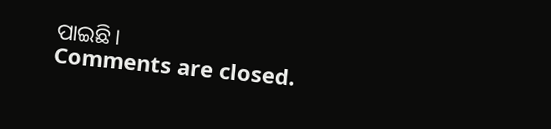ପାଇଛି।
Comments are closed.